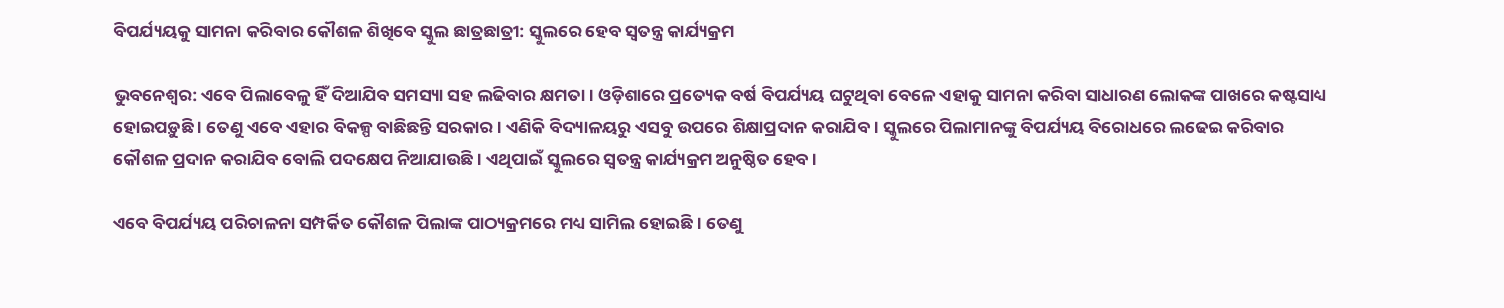ବିପର୍ଯ୍ୟୟକୁ ସାମନା କରିବାର କୌଶଳ ଶିଖିବେ ସ୍କୁଲ ଛାତ୍ରଛାତ୍ରୀ: ସ୍କୁଲରେ ହେବ ସ୍ୱତନ୍ତ୍ର କାର୍ଯ୍ୟକ୍ରମ

ଭୁବନେଶ୍ୱର: ଏବେ ପିଲାବେଳୁ ହିଁ ଦିଆଯିବ ସମସ୍ୟା ସହ ଲଢିବାର କ୍ଷମତା । ଓଡ଼ିଶାରେ ପ୍ରତ୍ୟେକ ବର୍ଷ ବିପର୍ଯ୍ୟୟ ଘଟୁଥିବା ବେଳେ ଏହାକୁ ସାମନା କରିବା ସାଧାରଣ ଲୋକଙ୍କ ପାଖରେ କଷ୍ଟସାଧ୍ୟ ହୋଇପଡ଼ୁଛି । ତେଣୁ ଏବେ ଏହାର ବିକଳ୍ପ ବାଛିଛନ୍ତି ସରକାର । ଏଣିକି ବିଦ୍ୟାଳୟରୁ ଏସବୁ ଉପରେ ଶିକ୍ଷାପ୍ରଦାନ କରାଯିବ । ସ୍କୁଲରେ ପିଲାମାନଙ୍କୁ ବିପର୍ଯ୍ୟୟ ବିରୋଧରେ ଲଢେଇ କରିବାର କୌଶଳ ପ୍ରଦାନ କରାଯିବ ବୋଲି ପଦକ୍ଷେପ ନିଆଯାଉଛି । ଏଥିପାଇଁ ସ୍କୁଲରେ ସ୍ୱତନ୍ତ୍ର କାର୍ଯ୍ୟକ୍ରମ ଅନୁଷ୍ଠିତ ହେବ ।

ଏବେ ବିପର୍ଯ୍ୟୟ ପରିଚାଳନା ସମ୍ପର୍କିତ କୌଶଳ ପିଲାଙ୍କ ପାଠ୍ୟକ୍ରମରେ ମଧ୍ୟ ସାମିଲ ହୋଇଛି । ତେଣୁ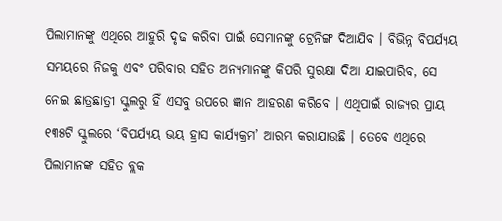ପିଲାମାନଙ୍କୁ ଏଥିରେ ଆହୁରି ଦୃଢ କରିବା ପାଇଁ ସେମାନଙ୍କୁ ଟ୍ରେନିଙ୍ଗ ଦିଆଯିବ । ବିଭିନ୍ନ ବିପର୍ଯ୍ୟୟ ସମୟରେ ନିଜକୁ ଏବଂ ପରିବାର ସହିତ ଅନ୍ୟମାନଙ୍କୁ କିପରି ସୁରକ୍ଷା ଦିଆ ଯାଇପାରିବ, ସେ ନେଇ ଛାତ୍ରଛାତ୍ରୀ ସ୍କୁଲରୁ ହିଁ ଏସବୁ ଉପରେ ଜ୍ଞାନ ଆହରଣ କରିବେ । ଏଥିପାଇଁ ରାଜ୍ୟର ପ୍ରାୟ ୧୩୫ଟି ସ୍କୁଲରେ ‘ବିପର୍ଯ୍ୟୟ ଭୟ ହ୍ରାସ କାର୍ଯ୍ୟକ୍ରମ’ ଆରମ୍ଭ କରାଯାଉଛି । ତେବେ ଏଥିରେ ପିଲାମାନଙ୍କ ସହିତ ବ୍ଲକ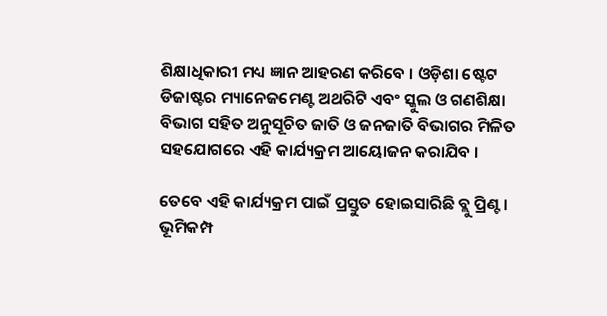ଶିକ୍ଷାଧିକାରୀ ମଧ୍ୟ ଜ୍ଞାନ ଆହରଣ କରିବେ । ଓଡ଼ିଶା ଷ୍ଟେଟ ଡିଜାଷ୍ଟର ମ୍ୟାନେଜମେଣ୍ଟ ଅଥରିଟି ଏବଂ ସ୍କୁଲ ଓ ଗଣଶିକ୍ଷା ବିଭାଗ ସହିତ ଅନୁସୂଚିତ ଜାତି ଓ ଜନଜାତି ବିଭାଗର ମିଳିତ ସହଯୋଗରେ ଏହି କାର୍ଯ୍ୟକ୍ରମ ଆୟୋଜନ କରାଯିବ ।

ତେବେ ଏହି କାର୍ଯ୍ୟକ୍ରମ ପାଇଁ ପ୍ରସ୍ତୁତ ହୋଇସାରିଛି ବ୍ଲୁ ପ୍ରିଣ୍ଟ । ଭୂମିକମ୍ପ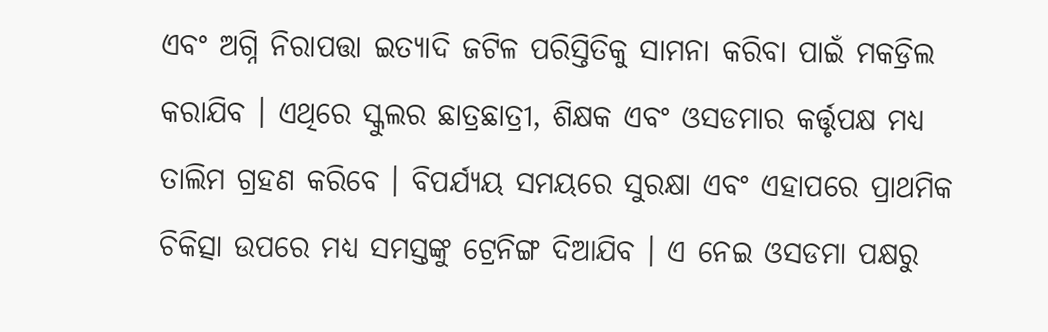ଏବଂ ଅଗ୍ନି ନିରାପତ୍ତା ଇତ୍ୟାଦି ଜଟିଳ ପରିସ୍ତିତିକୁ ସାମନା କରିବା ପାଇଁ ମକଡ୍ରିଲ କରାଯିବ । ଏଥିରେ ସ୍କୁଲର ଛାତ୍ରଛାତ୍ରୀ, ଶିକ୍ଷକ ଏବଂ ଓସଡମାର କର୍ତ୍ତୃପକ୍ଷ ମଧ୍ୟ ତାଲିମ ଗ୍ରହଣ କରିବେ । ବିପର୍ଯ୍ୟୟ ସମୟରେ ସୁରକ୍ଷା ଏବଂ ଏହାପରେ ପ୍ରାଥମିକ ଚିକିତ୍ସା ଉପରେ ମଧ୍ୟ ସମସ୍ତଙ୍କୁ ଟ୍ରେନିଙ୍ଗ ଦିଆଯିବ । ଏ ନେଇ ଓସଡମା ପକ୍ଷରୁ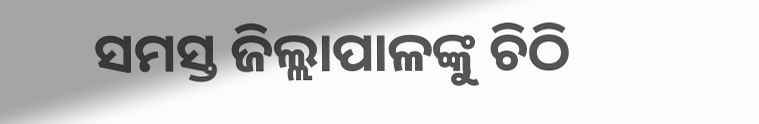ସମସ୍ତ ଜିଲ୍ଲାପାଳଙ୍କୁ ଚିଠି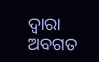ଦ୍ୱାରା ଅବଗତ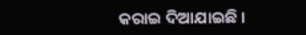କରାଇ ଦିଆଯାଇଛି ।